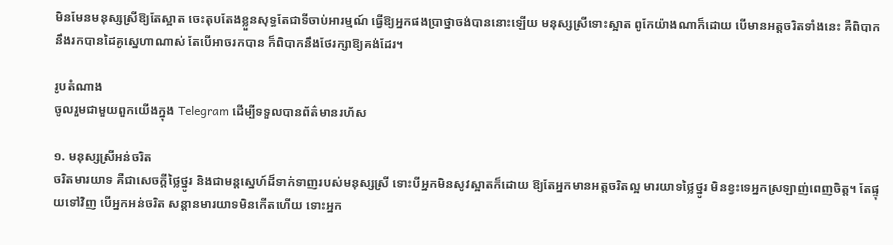មិនមែនមនុស្សស្រីឱ្យតែស្អាត ចេះតុបតែងខ្លួនសុទ្ធតែជាទីចាប់អារម្មណ៍ ធ្វើឱ្យអ្នកផងប្រាថ្នាចង់បាននោះឡើយ មនុស្សស្រីទោះស្អាត ពូកែយ៉ាងណាក៏ដោយ បើមានអត្តចរិតទាំងនេះ គឺពិបាកនឹងរកបានដៃគូស្នេហាណាស់ តែបើអាចរកបាន ក៏ពិបាកនឹងថែរក្សាឱ្យគង់ដែរ។

រូបតំណាង
ចូលរួមជាមួយពួកយើងក្នុង Telegram ដើម្បីទទួលបានព័ត៌មានរហ័ស

១. មនុស្សស្រីអន់ចរិត
ចរិតមារយាទ គឺជាសេចក្ដីថ្លៃថ្នូរ និងជាមន្តស្នេហ៍ដ៏ទាក់ទាញរបស់មនុស្សស្រី ទោះបីអ្នកមិនសូវស្អាតក៏ដោយ ឱ្យតែអ្នកមានអត្តចរិតល្អ មារយាទថ្លៃថ្នូរ មិនខ្វះទេអ្នកស្រឡាញ់ពេញចិត្ត។ តែផ្ទុយទៅវិញ បើអ្នកអន់ចរិត សន្ដានមារយាទមិនកើតហើយ ទោះអ្នក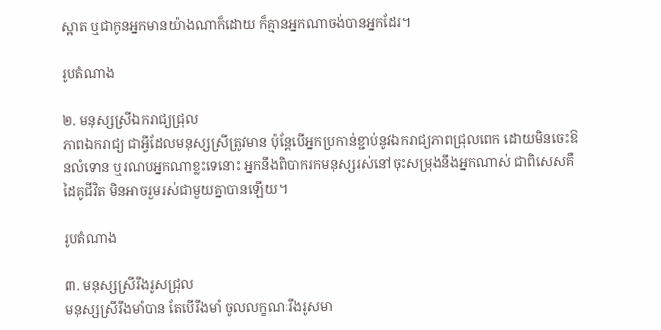ស្អាត ឬជាកូនអ្នកមានយ៉ាងណាក៏ដោយ ក៏គ្មានអ្នកណាចង់បានអ្នកដែរ។

រូបតំណាង

២. មនុស្សស្រីឯករាជ្យជ្រុល
ភាពឯករាជ្យ ជាអ្វីដែលមនុស្សស្រីត្រូវមាន ប៉ុន្តែបើអ្នកប្រកាន់ខ្ជាប់នូវឯករាជ្យភាពជ្រុលពេក ដោយមិនចេះឱនលំទោន ឬរណបអ្នកណាខ្លះទេនោះ អ្នកនឹងពិបាករកមនុស្សរស់នៅចុះសម្រុងនឹងអ្នកណាស់ ជាពិសេសគឺ ដៃគូជីវិត មិនអាចរួមរស់ជាមួយគ្នាបានឡើយ។

រូបតំណាង

៣. មនុស្សស្រីរឹងរូសជ្រុល
មនុស្សស្រីរឹងមាំបាន តែបើរឹងមាំ ចូលលក្ខណៈរឹងរូសមា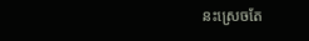នះស្រេចតែ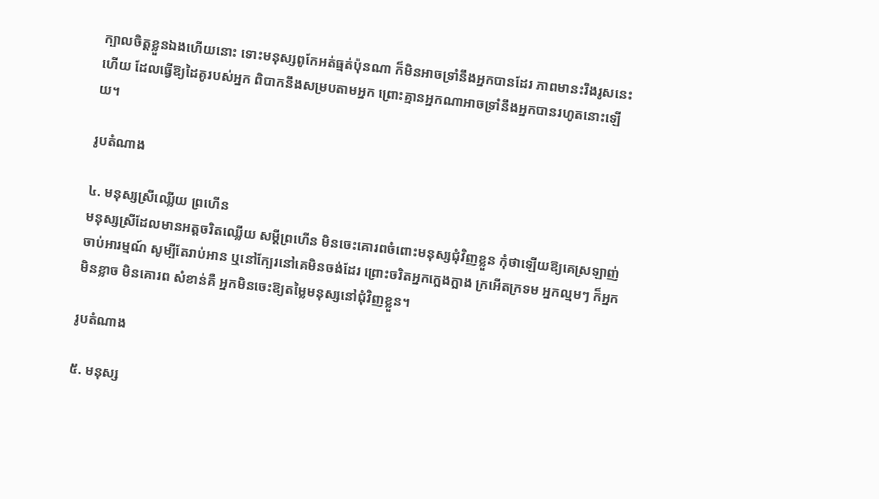ក្បាលចិត្តខ្លួនឯងហើយនោះ ទោះមនុស្សពូកែអត់ធ្មត់ប៉ុនណា ក៏មិនអាចទ្រាំនឹងអ្នកបានដែរ ភាពមានះរឹងរូសនេះហើយ ដែលធ្វើឱ្យដៃគូរបស់អ្នក ពិបាកនឹងសម្របតាមអ្នក ព្រោះគ្មានអ្នកណាអាចទ្រាំនឹងអ្នកបានរហូតនោះឡើយ។

រូបតំណាង

៤. មនុស្សស្រីឈ្លើយ ព្រហើន
មនុស្សស្រីដែលមានអត្តចរិតឈ្លើយ សម្ដីព្រហើន មិនចេះគោរពចំពោះមនុស្សជុំវិញខ្លួន កុំថាឡើយឱ្យគេស្រឡាញ់ ចាប់អារម្មណ៍ សូម្បីតែរាប់អាន ឬនៅក្បែរនៅគេមិនចង់ដែរ ព្រោះចរិតអ្នកក្អេងក្អាង ក្រអើតក្រទម អ្នកល្មមៗ ក៏អ្នកមិនខ្លាច មិនគោរព សំខាន់គឺ អ្នកមិនចេះឱ្យតម្លៃមនុស្សនៅជុំវិញខ្លួន។

រូបតំណាង

៥. មនុស្ស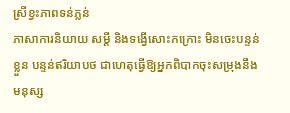ស្រីខ្វះភាពទន់ភ្លន់
ភាសាការនិយាយ សម្ដី និងទង្វើសោះកក្រោះ មិនចេះបន្ទន់ខ្លួន បន្ទន់ឥរិយាបថ ជាហេតុធ្វើឱ្យអ្នកពិបាកចុះសម្រុងនឹងមនុស្ស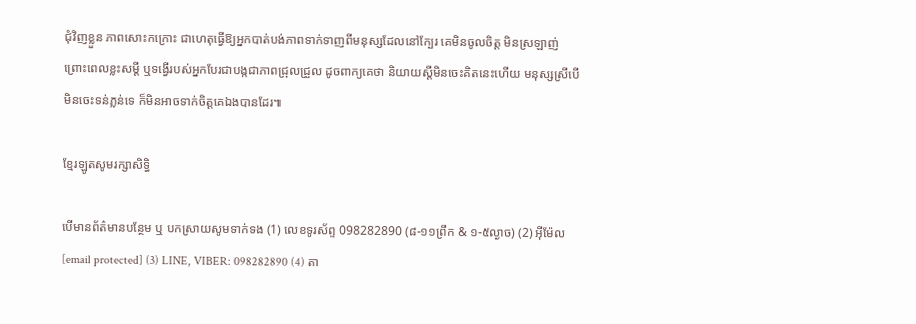ជុំវិញខ្លួន ភាពសោះកក្រោះ ជាហេតុធ្វើឱ្យអ្នកបាត់បង់ភាពទាក់ទាញពីមនុស្សដែលនៅក្បែរ គេមិនចូលចិត្ត មិនស្រឡាញ់ ព្រោះពេលខ្លះសម្ដី ឬទង្វើរបស់អ្នកបែរជាបង្កជាភាពជ្រុលជ្រួល ដូចពាក្យគេថា និយាយស្ដីមិនចេះគិតនេះហើយ មនុស្សស្រីបើមិនចេះទន់ភ្លន់ទេ ក៏មិនអាចទាក់ចិត្តគេឯងបានដែរ៕

ខ្មែរឡូតសូមរក្សាសិទ្ធិ

បើមានព័ត៌មានបន្ថែម ឬ បកស្រាយសូមទាក់ទង (1) លេខទូរស័ព្ទ 098282890 (៨-១១ព្រឹក & ១-៥ល្ងាច) (2) អ៊ីម៉ែល [email protected] (3) LINE, VIBER: 098282890 (4) តា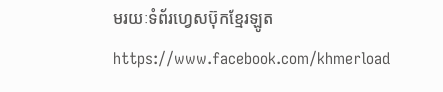មរយៈទំព័រហ្វេសប៊ុកខ្មែរឡូត https://www.facebook.com/khmerload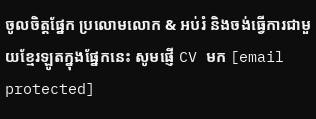ចូលចិត្តផ្នែក ប្រលោមលោក & អប់រំ និងចង់ធ្វើការជាមួយខ្មែរឡូតក្នុងផ្នែកនេះ សូមផ្ញើ CV មក [email protected]